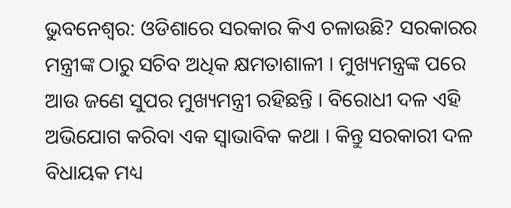ଭୁବନେଶ୍ବର: ଓଡିଶାରେ ସରକାର କିଏ ଚଳାଉଛି? ସରକାରର ମନ୍ତ୍ରୀଙ୍କ ଠାରୁ ସଚିବ ଅଧିକ କ୍ଷମତାଶାଳୀ । ମୁଖ୍ୟମନ୍ତ୍ରଙ୍କ ପରେ ଆଉ ଜଣେ ସୁପର ମୁଖ୍ୟମନ୍ତ୍ରୀ ରହିଛନ୍ତି । ବିରୋଧୀ ଦଳ ଏହି ଅଭିଯୋଗ କରିବା ଏକ ସ୍ବାଭାବିକ କଥା । କିନ୍ତୁ ସରକାରୀ ଦଳ ବିଧାୟକ ମଧ୍ୟ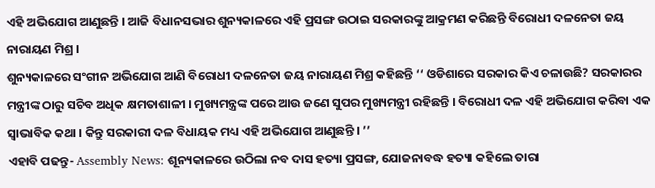ଏହି ଅଭିଯୋଗ ଆଣୁଛନ୍ତି । ଆଜି ବିଧାନସଭାର ଶୁନ୍ୟକାଳରେ ଏହି ପ୍ରସଙ୍ଗ ଉଠାଇ ସରକାରଙ୍କୁ ଆକ୍ରମଣ କରିଛନ୍ତି ବିରୋଧୀ ଦଳନେତା ଜୟ ନାରାୟଣ ମିଶ୍ର ।
ଶୁନ୍ୟକାଳରେ ସଂଗୀନ ଅଭିଯୋଗ ଆଣି ବିରୋଧୀ ଦଳନେତା ଜୟ ନାରାୟଣ ମିଶ୍ର କହିଛନ୍ତି ‘‘ ଓଡିଶାରେ ସରକାର କିଏ ଚଳାଉଛି? ସରକାରର ମନ୍ତ୍ରୀଙ୍କ ଠାରୁ ସଚିବ ଅଧିକ କ୍ଷମତାଶାଳୀ । ମୁଖ୍ୟମନ୍ତ୍ରଙ୍କ ପରେ ଆଉ ଜଣେ ସୁପର ମୁଖ୍ୟମନ୍ତ୍ରୀ ରହିଛନ୍ତି । ବିରୋଧୀ ଦଳ ଏହି ଅଭିଯୋଗ କରିବା ଏକ ସ୍ବାଭାବିକ କଥା । କିନ୍ତୁ ସରକାରୀ ଦଳ ବିଧାୟକ ମଧ୍ୟ ଏହି ଅଭିଯୋଗ ଆଣୁଛନ୍ତି । ’’
ଏହାବି ପଢନ୍ତୁ- Assembly News: ଶୂନ୍ୟକାଳରେ ଉଠିଲା ନବ ଦାସ ହତ୍ୟା ପ୍ରସଙ୍ଗ, ଯୋଜନାବଦ୍ଧ ହତ୍ୟା କହିଲେ ତାରା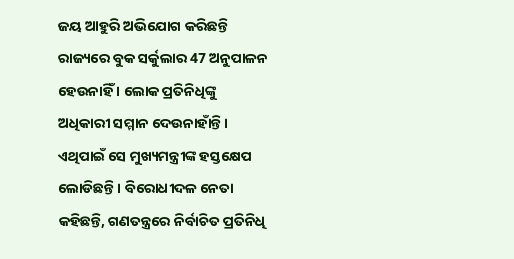ଜୟ ଆହୁରି ଅଭିଯୋଗ କରିଛନ୍ତି ରାଜ୍ୟରେ ବୁକ ସର୍କୁଲାର 47 ଅନୁପାଳନ ହେଉନାହିଁ । ଲୋକ ପ୍ରତିନିଧିଙ୍କୁ ଅଧିକାରୀ ସମ୍ମାନ ଦେଉନାହାଁନ୍ତି । ଏଥିପାଇଁ ସେ ମୁଖ୍ୟମନ୍ତ୍ରୀଙ୍କ ହସ୍ତକ୍ଷେପ ଲୋଡିଛନ୍ତି । ବିରୋଧୀଦଳ ନେତା କହିଛନ୍ତି, ଗଣତନ୍ତ୍ରରେ ନିର୍ବାଚିତ ପ୍ରତିନିଧି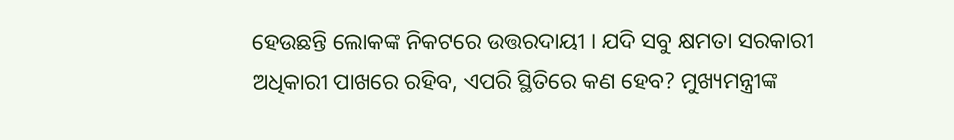ହେଉଛନ୍ତି ଲୋକଙ୍କ ନିକଟରେ ଉତ୍ତରଦାୟୀ । ଯଦି ସବୁ କ୍ଷମତା ସରକାରୀ ଅଧିକାରୀ ପାଖରେ ରହିବ, ଏପରି ସ୍ଥିତିରେ କଣ ହେବ? ମୁଖ୍ୟମନ୍ତ୍ରୀଙ୍କ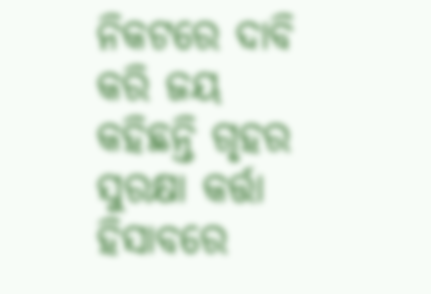ନିକଟରେ ଦାବି କରି ଜୟ କହିଛନ୍ତି ଗୃହର ସୁରକ୍ଷା କର୍ତ୍ତା ହିସାବରେ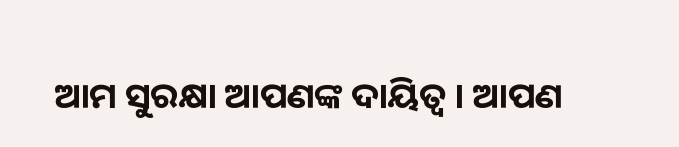ଆମ ସୁରକ୍ଷା ଆପଣଙ୍କ ଦାୟିତ୍ୱ । ଆପଣ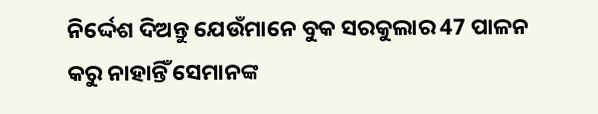ନିର୍ଦ୍ଦେଶ ଦିଅନ୍ତୁ ଯେଉଁମାନେ ବୁକ ସରକୁଲାର 47 ପାଳନ କରୁ ନାହାନ୍ତିଁ ସେମାନଙ୍କ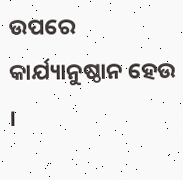ଉପରେ କାର୍ଯ୍ୟାନୁଷ୍ଠାନ ହେଉ ।